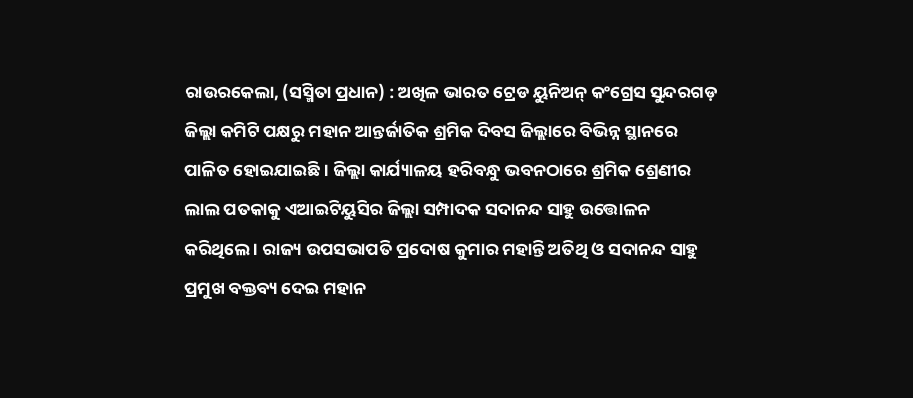ରାଉରକେଲା, (ସସ୍ମିତା ପ୍ରଧାନ) : ଅଖିଳ ଭାରତ ଟ୍ରେଡ ୟୁନିଅନ୍ କଂଗ୍ରେସ ସୁନ୍ଦରଗଡ଼ ଜିଲ୍ଲା କମିଟି ପକ୍ଷରୁ ମହାନ ଆନ୍ତର୍ଜାତିକ ଶ୍ରମିକ ଦିବସ ଜିଲ୍ଲାରେ ବିଭିନ୍ନ ସ୍ଥାନରେ ପାଳିତ ହୋଇଯାଇଛି । ଜିଲ୍ଲା କାର୍ଯ୍ୟାଳୟ ହରିବନ୍ଧୁ ଭବନଠାରେ ଶ୍ରମିକ ଶ୍ରେଣୀର ଲାଲ ପତକାକୁ ଏଆଇଟିୟୁସିର ଜିଲ୍ଲା ସମ୍ପାଦକ ସଦାନନ୍ଦ ସାହୁ ଉତ୍ତୋଳନ କରିଥିଲେ । ରାଜ୍ୟ ଉପସଭାପତି ପ୍ରଦୋଷ କୁମାର ମହାନ୍ତି ଅତିଥି ଓ ସଦାନନ୍ଦ ସାହୁ ପ୍ରମୁଖ ବକ୍ତବ୍ୟ ଦେଇ ମହାନ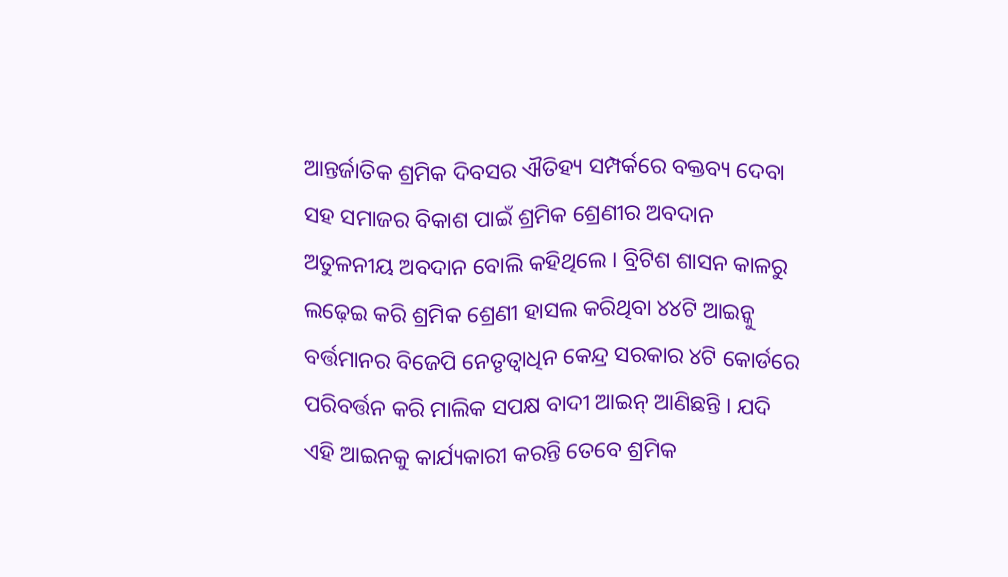ଆନ୍ତର୍ଜାତିକ ଶ୍ରମିକ ଦିବସର ଐତିହ୍ୟ ସମ୍ପର୍କରେ ବକ୍ତବ୍ୟ ଦେବା ସହ ସମାଜର ବିକାଶ ପାଇଁ ଶ୍ରମିକ ଶ୍ରେଣୀର ଅବଦାନ ଅତୁଳନୀୟ ଅବଦାନ ବୋଲି କହିଥିଲେ । ବ୍ରିଟିଶ ଶାସନ କାଳରୁ ଲଢ଼େଇ କରି ଶ୍ରମିକ ଶ୍ରେଣୀ ହାସଲ କରିଥିବା ୪୪ଟି ଆଇନ୍କୁ ବର୍ତ୍ତମାନର ବିଜେପି ନେତୃତ୍ୱାଧିନ କେନ୍ଦ୍ର ସରକାର ୪ଟି କୋର୍ଡରେ ପରିବର୍ତ୍ତନ କରି ମାଲିକ ସପକ୍ଷ ବାଦୀ ଆଇନ୍ ଆଣିଛନ୍ତି । ଯଦି ଏହି ଆଇନକୁ କାର୍ଯ୍ୟକାରୀ କରନ୍ତି ତେବେ ଶ୍ରମିକ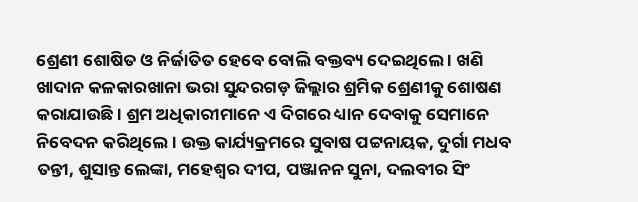ଶ୍ରେଣୀ ଶୋଷିତ ଓ ନିର୍ଜାତିତ ହେବେ ବୋଲି ବକ୍ତବ୍ୟ ଦେଇଥିଲେ । ଖଣି ଖାଦାନ କଳକାରଖାନା ଭରା ସୁନ୍ଦରଗଡ଼ ଜିଲ୍ଲାର ଶ୍ରମିକ ଶ୍ରେଣୀକୁ ଶୋଷଣ କରାଯାଉଛି । ଶ୍ରମ ଅଧିକାରୀମାନେ ଏ ଦିଗରେ ଧ୍ୟାନ ଦେବାକୁ ସେମାନେ ନିବେଦନ କରିଥିଲେ । ଉକ୍ତ କାର୍ଯ୍ୟକ୍ରମରେ ସୁବାଷ ପଟ୍ଟନାୟକ, ଦୁର୍ଗା ମଧବ ତନ୍ତୀ, ଶୁସାନ୍ତ ଲେଙ୍କା, ମହେଶ୍ୱର ଦୀପ, ପଞ୍ଜାନନ ସୁନା, ଦଲବୀର ସିଂ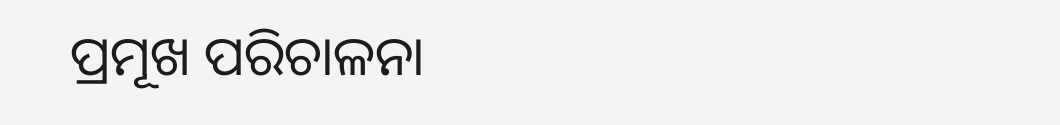ପ୍ରମୂଖ ପରିଚାଳନା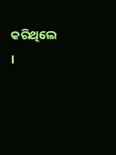କରିଥିଲେ ।